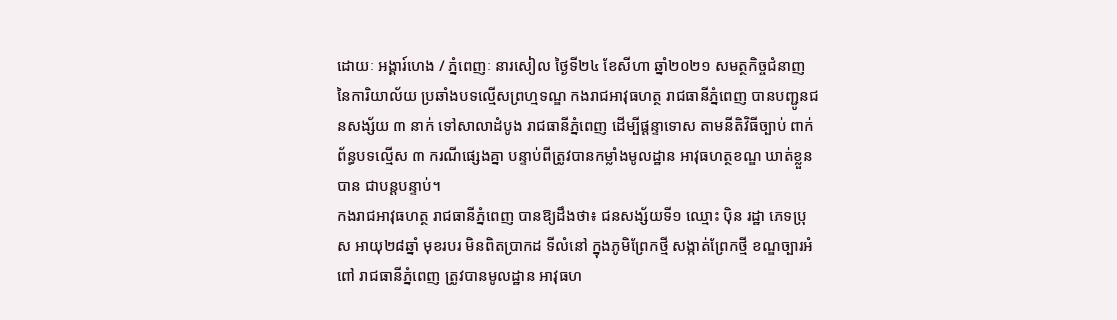ដោយៈ អង្គារ៍ហេង / ភ្នំពេញៈ នារសៀល ថ្ងៃទី២៤ ខែសីហា ឆ្នាំ២០២១ សមត្ថកិច្ចជំនាញ នៃការិយាល័យ ប្រឆាំងបទល្មើសព្រហ្មទណ្ឌ កងរាជអាវុធហត្ថ រាជធានីភ្នំពេញ បានបញ្ជូនជនសង្ស័យ ៣ នាក់ ទៅសាលាដំបូង រាជធានីភ្នំពេញ ដើម្បីផ្តន្ទាទោស តាមនីតិវិធីច្បាប់ ពាក់ព័ន្ធបទល្មើស ៣ ករណីផ្សេងគ្នា បន្ទាប់ពីត្រូវបានកម្លាំងមូលដ្ឋាន អាវុធហត្ថខណ្ឌ ឃាត់ខ្លួនបាន ជាបន្តបន្ទាប់។
កងរាជអាវុធហត្ថ រាជធានីភ្នំពេញ បានឱ្យដឹងថា៖ ជនសង្ស័យទី១ ឈ្មោះ ប៉ិន រដ្ឋា ភេទប្រុស អាយុ២៨ឆ្នាំ មុខរបរ មិនពិតប្រាកដ ទីលំនៅ ក្នុងភូមិព្រែកថ្មី សង្កាត់ព្រែកថ្មី ខណ្ឌច្បារអំពៅ រាជធានីភ្នំពេញ ត្រូវបានមូលដ្ឋាន អាវុធហ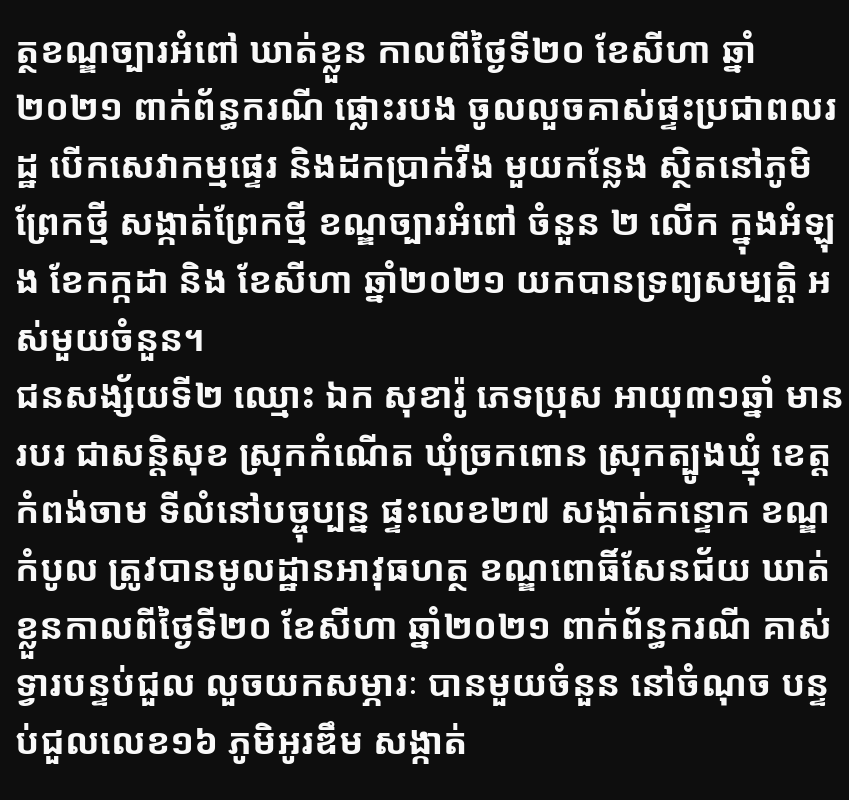ត្ថខណ្ឌច្បារអំពៅ ឃាត់ខ្លួន កាលពីថ្ងៃទី២០ ខែសីហា ឆ្នាំ២០២១ ពាក់ព័ន្ធករណី ផ្លោះរបង ចូលលួចគាស់ផ្ទះប្រជាពលរដ្ឋ បើកសេវាកម្មផ្ទេរ និងដកប្រាក់វីង មួយកន្លែង ស្ថិតនៅភូមិព្រែកថ្មី សង្កាត់ព្រែកថ្មី ខណ្ឌច្បារអំពៅ ចំនួន ២ លើក ក្នុងអំឡុង ខែកក្កដា និង ខែសីហា ឆ្នាំ២០២១ យកបានទ្រព្យសម្បត្តិ អស់មួយចំនួន។
ជនសង្ស័យទី២ ឈ្មោះ ឯក សុខារ៉ូ ភេទប្រុស អាយុ៣១ឆ្នាំ មានរបរ ជាសន្តិសុខ ស្រុកកំណើត ឃុំច្រកពោន ស្រុកត្បូងឃ្មុំ ខេត្តកំពង់ចាម ទីលំនៅបច្ចុប្បន្ន ផ្ទះលេខ២៧ សង្កាត់កន្ទោក ខណ្ឌកំបូល ត្រូវបានមូលដ្ឋានអាវុធហត្ថ ខណ្ឌពោធិ៍សែនជ័យ ឃាត់ខ្លួនកាលពីថ្ងៃទី២០ ខែសីហា ឆ្នាំ២០២១ ពាក់ព័ន្ធករណី គាស់ទ្វារបន្ទប់ជួល លួចយកសម្ភារៈ បានមួយចំនួន នៅចំណុច បន្ទប់ជួលលេខ១៦ ភូមិអូរឌឹម សង្កាត់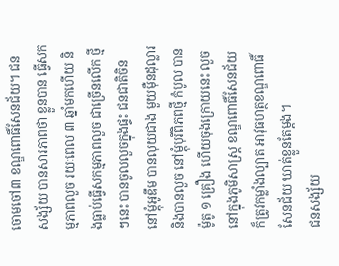ចោមចៅ៣ ខណ្ឌពោធិ៍សែនជ័យ។ ជនសង្ស័យ បានសារភាពថា ខ្លួនបាន ធ្វើសកម្មភាពលួច រយៈពេល ៣ ឆ្នាំមកហើយ និងធ្លាប់ធ្វើសកម្មភាពលួច ជាច្រើនលើក ថ្មីៗនេះ បានចូលលួចក្នុងផ្ទះ ជនជាតិចិន នៅម្តុំអូឌឹម បានលុយជាង មួយម៉ឺនដុល្លារ និងបានលួច នៅម្តុំបុរីពិភពថ្មី កំបូល បានម៉ូតូ ១ គ្រឿង ហើយចុងក្រោយនេះ លួចនៅក្នុងភូមិសាស្ត្រ ខណ្ឌពោធិ៍សែនជ័យ ក៏ត្រូវកម្លាំងល្បាត អាវុធហត្ថខណ្ឌពោធិ៍សែនជ័យ ឃាត់ខ្លួនតែម្តង។
ជនសង្ស័យ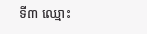ទី៣ ឈ្មោះ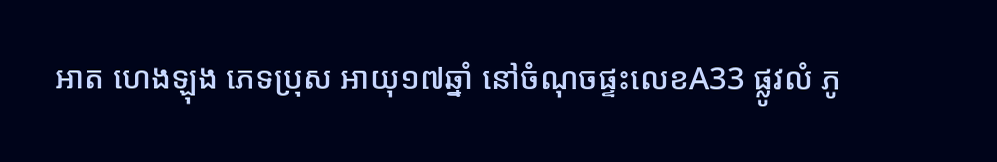អាត ហេងឡុង ភេទប្រុស អាយុ១៧ឆ្នាំ នៅចំណុចផ្ទះលេខA33 ផ្លូវលំ ភូ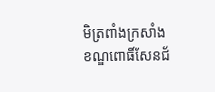មិត្រពាំងក្រសាំង ខណ្ឌពោធិ៍សែនជ័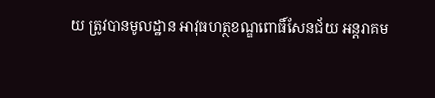យ ត្រូវបានមូលដ្ឋាន អាវុធហត្ថខណ្ឌពោធិ៍សែនជ័យ អន្តរាគម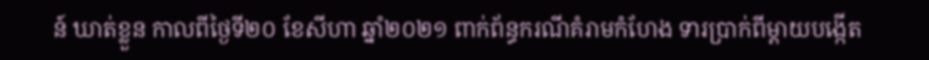ន៍ ឃាត់ខ្លួន កាលពីថ្ងៃទី២០ ខែសីហា ឆ្នាំ២០២១ ពាក់ព័ន្ធករណីគំរាមកំហែង ទារប្រាក់ពីម្តាយបង្កើត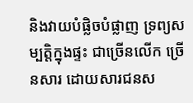និងវាយបំផ្លិចបំផ្លាញ ទ្រព្យសម្បតិ្តក្នុងផ្ទះ ជាច្រើនលើក ច្រើនសារ ដោយសារជនស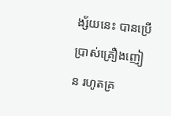ង្ស័យនេះ បានប្រើប្រាស់គ្រឿងញៀន រហូតគ្រ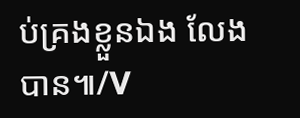ប់គ្រងខ្លួនឯង លែងបាន៕/V